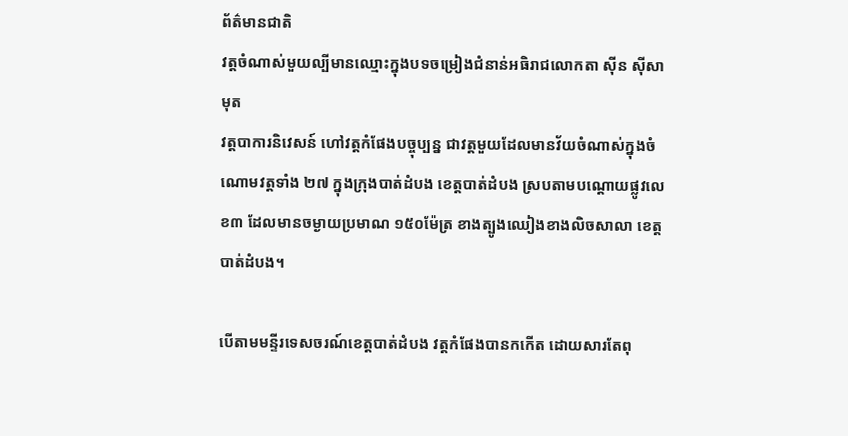ព័ត៌មានជាតិ
វត្តចំណាស់មួយល្បីមានឈ្មោះក្នុងបទចម្រៀងជំនាន់អធិរាជលោកតា ស៊ីន ស៊ីសាមុត
វត្តបាការនិវេសន៍ ហៅវត្តកំផែងបច្ចុប្បន្ន ជាវត្តមួយដែលមានវ័យចំណាស់ក្នុងចំណោមវត្តទាំង ២៧ ក្នុងក្រុងបាត់ដំបង ខេត្តបាត់ដំបង ស្របតាមបណ្ដោយផ្លូវលេខ៣ ដែលមានចម្ងាយប្រមាណ ១៥០ម៉ែត្រ ខាងត្បូងឈៀងខាងលិចសាលា ខេត្តបាត់ដំបង។

បើតាមមន្ទីរទេសចរណ៍ខេត្តបាត់ដំបង វត្តកំផែងបានកកើត ដោយសារតែពុ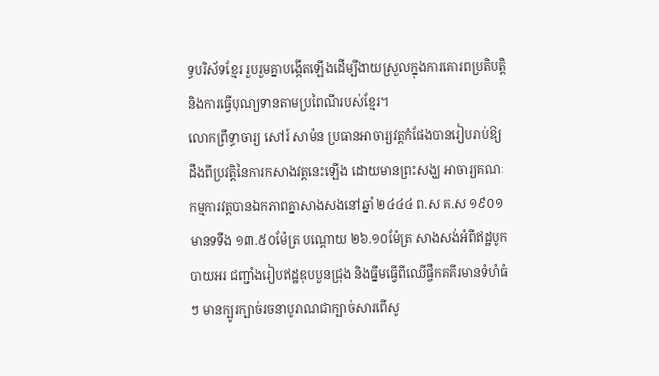ទ្ធបរិស័ទខ្មែរ រួបរួមគ្នាបង្កើតឡើងដើម្បីងាយស្រួលក្នុងការគោរពប្រតិបត្តិនិងការធ្វើបុណ្យទានតាមប្រពៃណីរបស់ខ្មែរ។
លោកព្រឹទ្ធាចារ្យ សៅរ៍ សាម៉ន ប្រធានអាចារ្យវត្តកំផែងបានរៀបរាប់ឱ្យដឹងពីប្រវត្តិនៃការកសាងវត្តនេះឡើង ដោយមានព្រះសង្ឃ អាចារ្យគណៈកម្មការវត្តបានឯកភាពគ្នាសាងសងនៅឆ្នាំ ២៤៤៤ ព.ស គ.ស ១៩០១ មានទទឹង ១៣.៥០ម៉ែត្រ បណ្ដោយ ២៦.១០ម៉ែត្រ សាងសង់អំពីឥដ្ឋបូកបាយអរ ជញ្ជាំងរៀបឥដ្ឋឌុបបួនជ្រុង និងធ្នឹមធ្វើពីឈើផ្ចឹកគគីរមានទំហំធំៗ មានក្បូរក្បាច់រចនាបូរាណជាក្បាច់សារពើសូ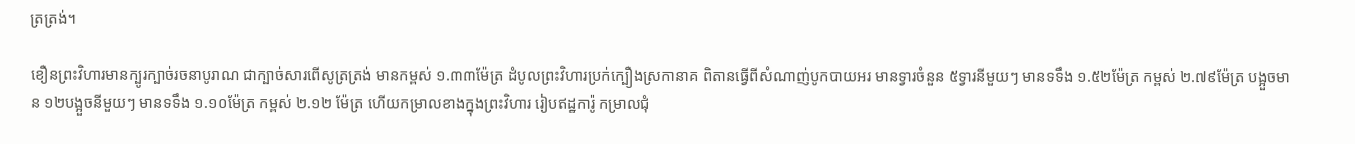ត្រត្រង់។

ខឿនព្រះវិហារមានក្បូរក្បាច់រចនាបូរាណ ជាក្បាច់សារពើសូត្រត្រង់ មានកម្ពស់ ១.៣៣ម៉ែត្រ ដំបូលព្រះវិហារប្រក់ក្បឿងស្រកានាគ ពិតានធ្វើពីសំណាញ់បូកបាយអរ មានទ្វារចំនួន ៥ទ្វារនីមួយៗ មានទទឹង ១.៥២ម៉ែត្រ កម្ពស់ ២.៧៩ម៉ែត្រ បង្អួចមាន ១២បង្អួចនីមួយៗ មានទទឹង ១.១០ម៉ែត្រ កម្ពស់ ២.១២ ម៉ែត្រ ហើយកម្រាលខាងក្នុងព្រះវិហារ រៀបឥដ្ឋការ៉ូ កម្រាលជុំ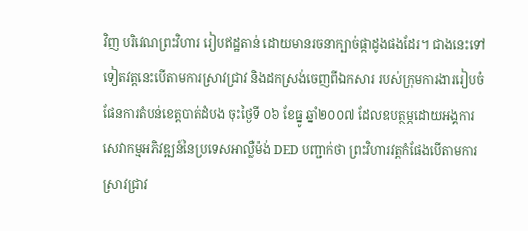វិញ បរិវេណព្រះវិហារ រៀបឥដ្ឋតាន់ ដោយមានរចនាក្បាច់ផ្កាដូងផងដែរ។ ជាងនេះទៅទៀតវត្តនេះបើតាមការស្រាវជ្រាវ និងដកស្រង់ចេញពីឯកសារ របស់ក្រុមការងាររៀបចំផែនការតំបន់ខេត្តបាត់ដំបង ចុះថ្ងៃទី ០៦ ខែធ្នូ ឆ្នាំ២០០៧ ដែលឧបត្ថម្ភដោយអង្គការសេវាកម្មអភិវឌ្ឍន៍នៃប្រទេសអាល្លឺម៉ង់ DED បញ្ជាក់ថា ព្រះវិហារវត្តកំផែងបើតាមការស្រាវជ្រាវ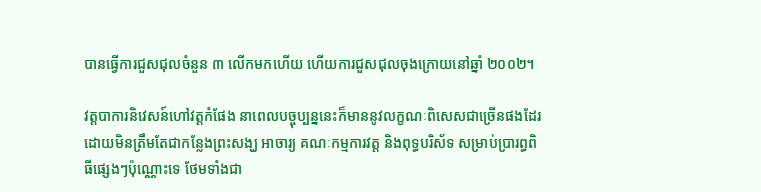បានធ្វើការជួសជុលចំនួន ៣ លើកមកហើយ ហើយការជួសជុលចុងក្រោយនៅឆ្នាំ ២០០២។

វត្តបាការនិវេសន៍ហៅវត្តកំផែង នាពេលបច្ចុប្បន្ននេះក៏មាននូវលក្ខណៈពិសេសជាច្រើនផងដែរ ដោយមិនត្រឹមតែជាកន្លែងព្រះសង្ឃ អាចារ្យ គណៈកម្មការវត្ត និងពុទ្ធបរិស័ទ សម្រាប់ប្រារព្ធពិធីផ្សេងៗប៉ុណ្ណោះទេ ថែមទាំងជា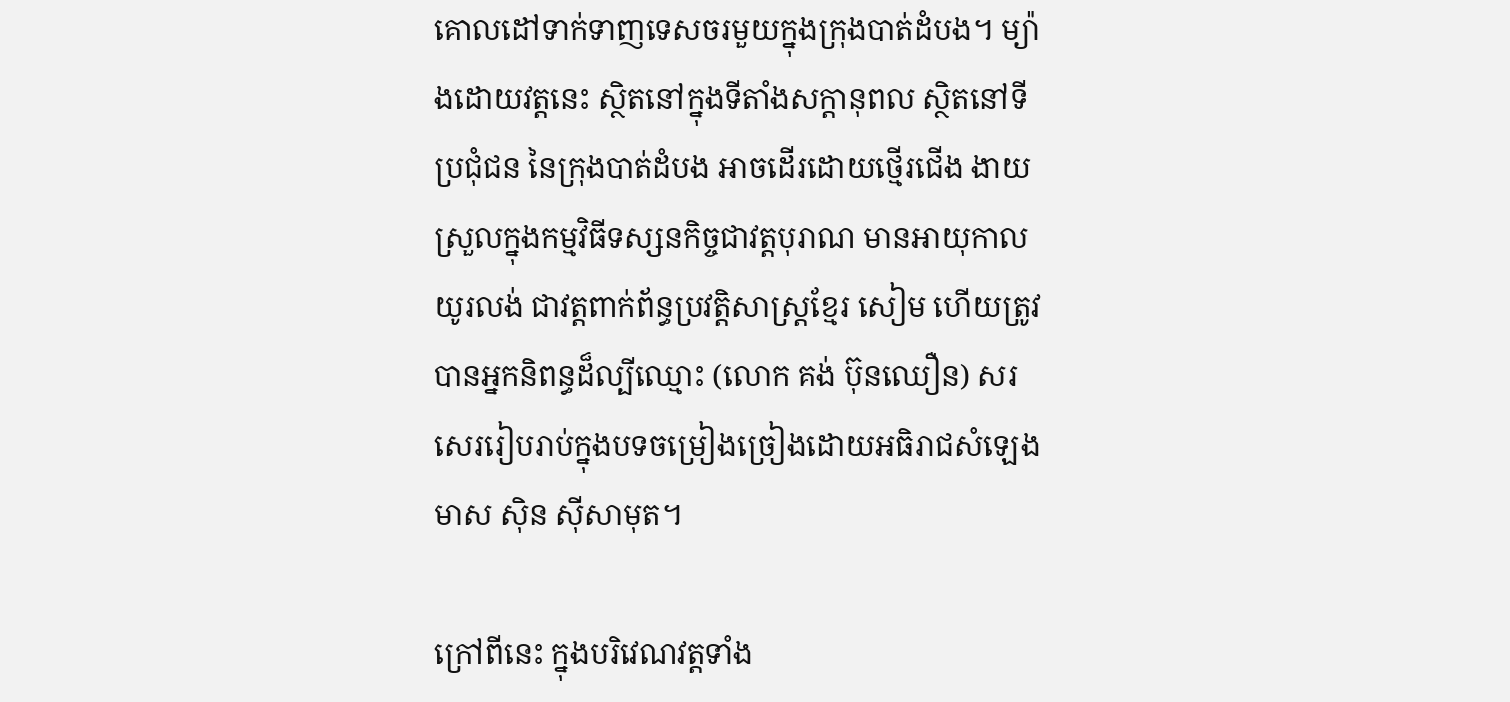គោលដៅទាក់ទាញទេសចរមួយក្នុងក្រុងបាត់ដំបង។ ម្យ៉ាងដោយវត្តនេះ ស្ថិតនៅក្នុងទីតាំងសក្ដានុពល ស្ថិតនៅទីប្រជុំជន នៃក្រុងបាត់ដំបង អាចដើរដោយថ្មើរជើង ងាយស្រួលក្នុងកម្មវិធីទស្សនកិច្ចជាវត្តបុរាណ មានអាយុកាលយូរលង់ ជាវត្តពាក់ព័ន្ធប្រវត្តិសាស្ត្រខ្មែរ សៀម ហើយត្រូវបានអ្នកនិពន្ធដ៏ល្បីឈ្មោះ (លោក គង់ ប៊ុនឈឿន) សរសេររៀបរាប់ក្នុងបទចម្រៀងច្រៀងដោយអធិរាជសំឡេងមាស ស៊ិន ស៊ីសាមុត។

ក្រៅពីនេះ ក្នុងបរិវេណវត្តទាំង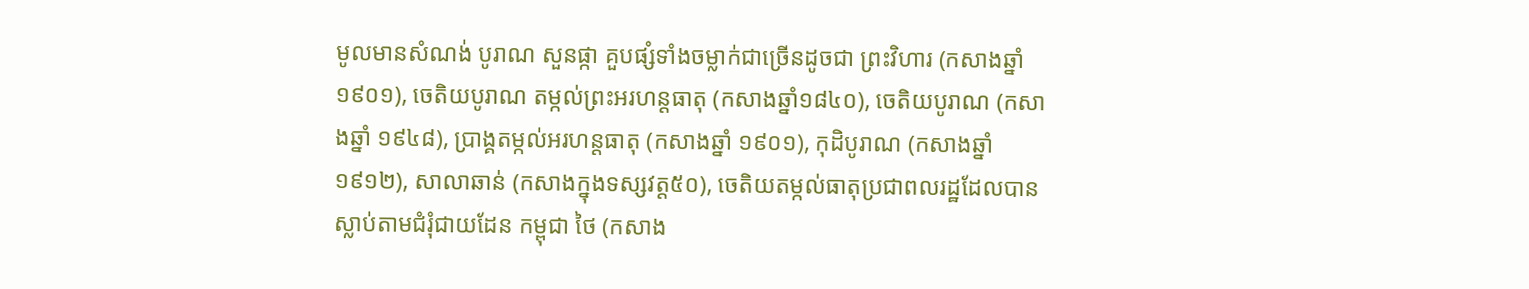មូលមានសំណង់ បូរាណ សួនផ្កា គួបផ្សំទាំងចម្លាក់ជាច្រើនដូចជា ព្រះវិហារ (កសាងឆ្នាំ ១៩០១), ចេតិយបូរាណ តម្កល់ព្រះអរហន្តធាតុ (កសាងឆ្នាំ១៨៤០), ចេតិយបូរាណ (កសាងឆ្នាំ ១៩៤៨), ប្រាង្គតម្កល់អរហន្តធាតុ (កសាងឆ្នាំ ១៩០១), កុដិបូរាណ (កសាងឆ្នាំ ១៩១២), សាលាឆាន់ (កសាងក្នុងទស្សវត្ត៥០), ចេតិយតម្កល់ធាតុប្រជាពលរដ្ឋដែលបានស្លាប់តាមជំរុំជាយដែន កម្ពុជា ថៃ (កសាង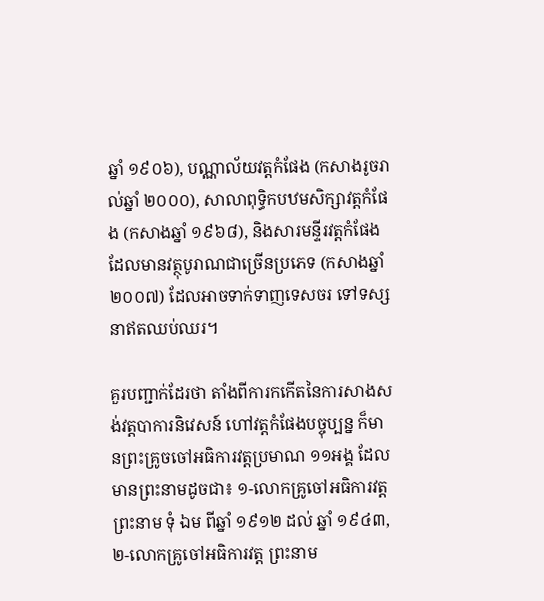ឆ្នាំ ១៩០៦), បណ្ណាល័យវត្តកំផែង (កសាងរូចរាល់ឆ្នាំ ២០០០), សាលាពុទ្ធិកបឋមសិក្សាវត្តកំផែង (កសាងឆ្នាំ ១៩៦៨), និងសារមន្ទីរវត្តកំផែង ដែលមានវត្ថុបូរាណជាច្រើនប្រភេទ (កសាងឆ្នាំ ២០០៧) ដែលអាចទាក់ទាញទេសចរ ទៅទស្សនាឥតឈប់ឈរ។

គួរបញ្ជាក់ដែរថា តាំងពីការកកើតនៃការសាងសង់វត្តបាការនិវេសន៍ ហៅវត្តកំផែងបច្ចុប្បន្ន ក៏មានព្រះគ្រូចចៅអធិការវត្តប្រមាណ ១១អង្គ ដែលមានព្រះនាមដូចជា៖ ១-លោកគ្រូចៅអធិការវត្ត ព្រះនាម ទុំ ឯម ពីឆ្នាំ ១៩១២ ដល់ ឆ្នាំ ១៩៤៣, ២-លោកគ្រូចៅអធិការវត្ត ព្រះនាម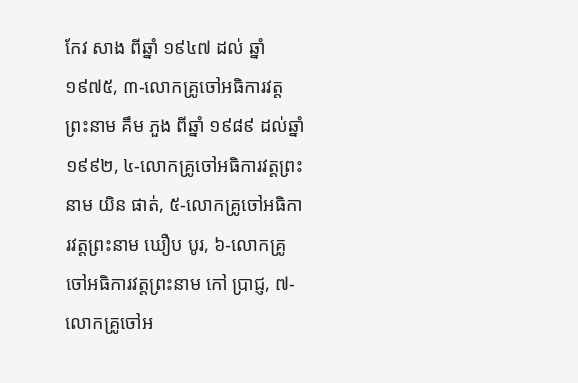កែវ សាង ពីឆ្នាំ ១៩៤៧ ដល់ ឆ្នាំ ១៩៧៥, ៣-លោកគ្រូចៅអធិការវត្ត ព្រះនាម គឹម ភួង ពីឆ្នាំ ១៩៨៩ ដល់ឆ្នាំ ១៩៩២, ៤-លោកគ្រូចៅអធិការវត្តព្រះនាម យិន ផាត់, ៥-លោកគ្រូចៅអធិការវត្តព្រះនាម ឃឿប បូរ, ៦-លោកគ្រូចៅអធិការវត្តព្រះនាម កៅ ប្រាជ្ញ, ៧-លោកគ្រូចៅអ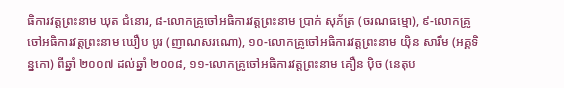ធិការវត្តព្រះនាម ឃុត ជំនោរ, ៨-លោកគ្រូចៅអធិការវត្តព្រះនាម ប្រាក់ សុភ័ត្រ (ចរណធម្មោ), ៩-លោកគ្រូចៅអធិការវត្តព្រះនាម ឃឿប បូរ (ញាណសរណោ), ១០-លោកគ្រូចៅអធិការវត្តព្រះនាម យ៉ិន សារឹម (អគ្គទិន្នកោ) ពីឆ្នាំ ២០០៧ ដល់ឆ្នាំ ២០០៨, ១១-លោកគ្រូចៅអធិការវត្តព្រះនាម គឿន ប៉ិច (នេតុប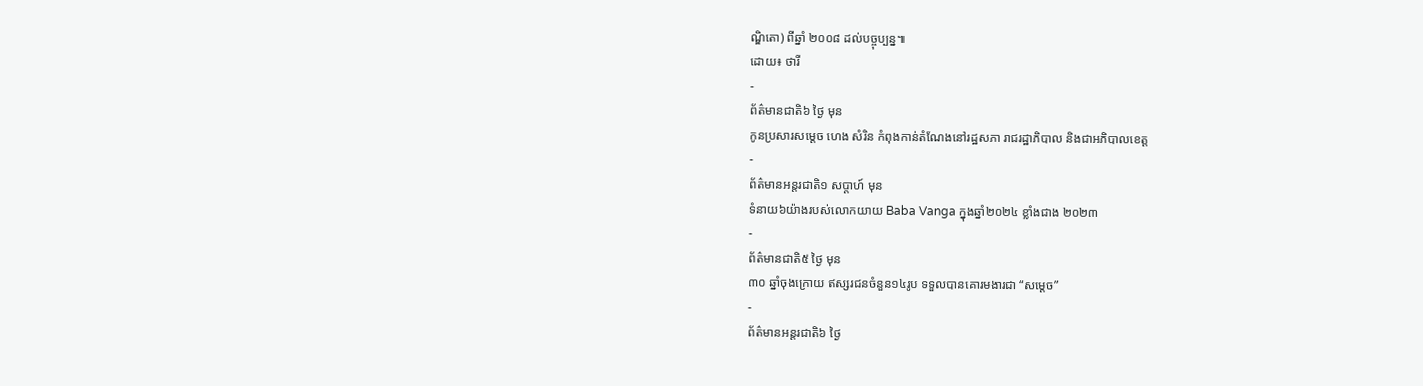ណ្ឌិតោ) ពីឆ្នាំ ២០០៨ ដល់បច្ចុប្បន្ន៕
ដោយ៖ ថារី
-
ព័ត៌មានជាតិ៦ ថ្ងៃ មុន
កូនប្រសារសម្ដេច ហេង សំរិន កំពុងកាន់តំណែងនៅរដ្ឋសភា រាជរដ្ឋាភិបាល និងជាអភិបាលខេត្ត
-
ព័ត៌មានអន្ដរជាតិ១ សប្តាហ៍ មុន
ទំនាយ៦យ៉ាងរបស់លោកយាយ Baba Vanga ក្នុងឆ្នាំ២០២៤ ខ្លាំងជាង ២០២៣
-
ព័ត៌មានជាតិ៥ ថ្ងៃ មុន
៣០ ឆ្នាំចុងក្រោយ ឥស្សរជនចំនួន១៤រូប ទទួលបានគោរមងារជា “សម្ដេច”
-
ព័ត៌មានអន្ដរជាតិ៦ ថ្ងៃ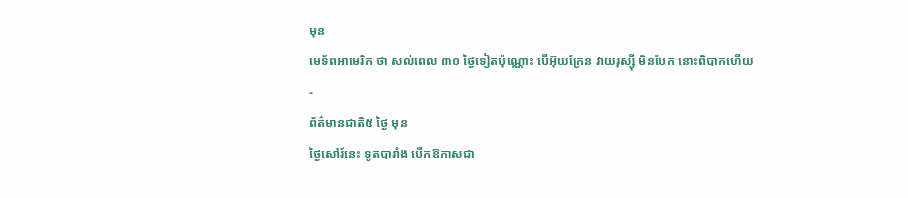មុន
មេទ័ពអាមេរិក ថា សល់ពេល ៣០ ថ្ងៃទៀតប៉ុណ្ណោះ បើអ៊ុយក្រែន វាយរុស្ស៊ី មិនបែក នោះពិបាកហើយ
-
ព័ត៌មានជាតិ៥ ថ្ងៃ មុន
ថ្ងៃសៅរ៍នេះ ទូតបារាំង បើកឱកាសជា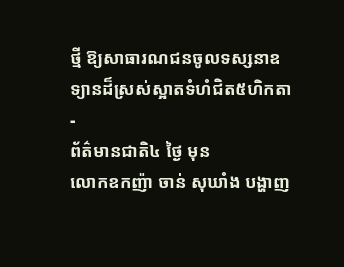ថ្មី ឱ្យសាធារណជនចូលទស្សនាឧទ្យានដ៏ស្រស់ស្អាតទំហំជិត៥ហិកតា
-
ព័ត៌មានជាតិ៤ ថ្ងៃ មុន
លោកឧកញ៉ា ចាន់ សុឃាំង បង្ហាញ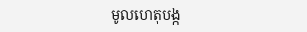មូលហេតុបង្ក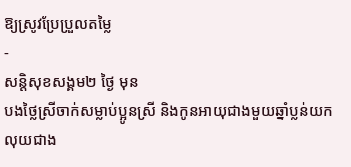ឱ្យស្រូវប្រែប្រួលតម្លៃ
-
សន្តិសុខសង្គម២ ថ្ងៃ មុន
បងថ្លៃស្រីចាក់សម្លាប់ប្អូនស្រី និងកូនអាយុជាងមួយឆ្នាំប្លន់យកលុយជាង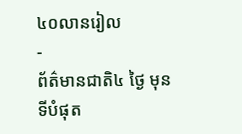៤០លានរៀល
-
ព័ត៌មានជាតិ៤ ថ្ងៃ មុន
ទីបំផុត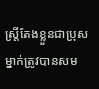ស្រ្តីតែងខ្លួនជាប្រុសម្នាក់ត្រូវបានសម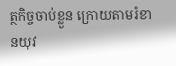ត្ថកិច្ចចាប់ខ្លួន ក្រោយតាមរំខានយុវ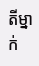តីម្នាក់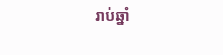រាប់ឆ្នាំ